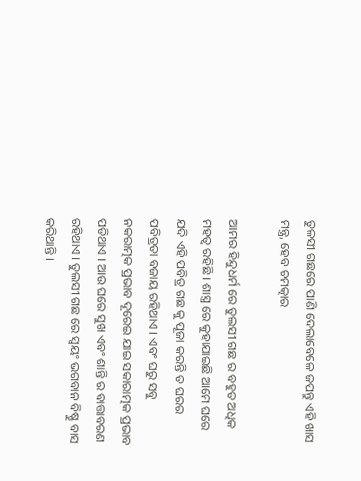ତୁଳସୀ ଗଛରେ ପାଣି ଦେଲାବେଳେ ଜପନ୍ତୁ ଏହି ଖାସ ମନ୍ତ୍ର, ହେବ ଚମତ୍କାର

ଆମର ହିନ୍ଦୁଧର୍ମ ରେ ତୁଲସୀ ଗଛ ର ବହୁତ ଅଧିକ ମହତ୍ଵ ରହିଛି । ଶାସ୍ତ୍ର ରେ କୁହାଯାଇଛି ଆମେ ଘରେ ଯଦି ଏହି ପବିତ୍ର ଗଛ କୁ ପୂଜା କରନ୍ତି ତ ଘରର ପବିତ୍ରତା ବଜାୟ ରହିଥାଏ । ଏବଂ ଘରୁ ସବୁ ନକରାତ୍ମକ ପ୍ରଭାବ ଦୂରେଇ ଯାଇ ସକାରାତ୍ମକ ପ୍ରଭାବ ପଡିଥାଏ । ଆଉ ଘରେ ସୁଖ ଏବଂ ଶାନ୍ତି ର ବାତ୍ତାବରଣ ରହିଥାଏ । ତୁଲସୀ ଗଛ ରେ ସ୍ଵୟଂ ଭଗବାନ ବିଷ୍ଣୁ ବାସ କରିଥାନ୍ତି ।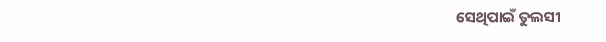ସେଥିପାଇଁ ତୁଲସୀ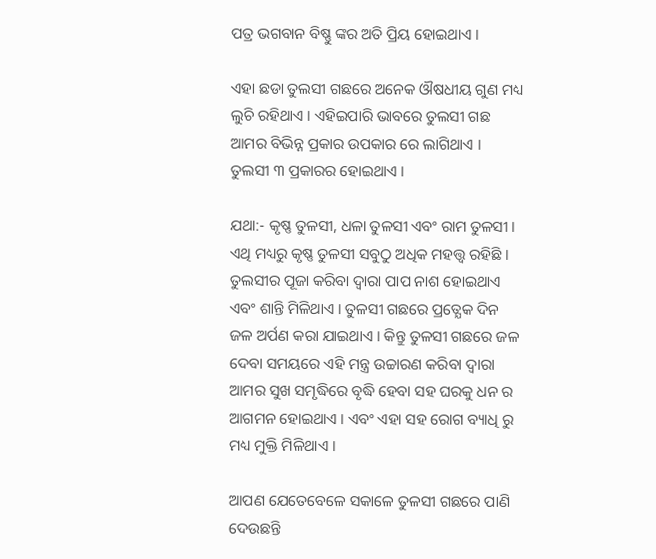ପତ୍ର ଭଗବାନ ବିଷ୍ଣୁ ଙ୍କର ଅତି ପ୍ରିୟ ହୋଇଥାଏ ।

ଏହା ଛଡା ତୁଲସୀ ଗଛରେ ଅନେକ ଔଷଧୀୟ ଗୁଣ ମଧ୍ୟ ଲୁଚି ରହିଥାଏ । ଏହିଇପାରି ଭାବରେ ତୁଲସୀ ଗଛ ଆମର ବିଭିନ୍ନ ପ୍ରକାର ଉପକାର ରେ ଲାଗିଥାଏ ।  ତୁଲସୀ ୩ ପ୍ରକାରର ହୋଇଥାଏ ।

ଯଥା:- କୃଷ୍ଣ ତୁଳସୀ, ଧଳା ତୁଳସୀ ଏବଂ ରାମ ତୁଳସୀ । ଏଥି ମଧ୍ୟରୁ କୃଷ୍ଣ ତୁଳସୀ ସବୁଠୁ ଅଧିକ ମହତ୍ତ୍ଵ ରହିଛି । ତୁଲସୀର ପୂଜା କରିବା ଦ୍ଵାରା ପାପ ନାଶ ହୋଇଥାଏ ଏବଂ ଶାନ୍ତି ମିଳିଥାଏ । ତୁଳସୀ ଗଛରେ ପ୍ରତ୍ଯେକ ଦିନ ଜଳ ଅର୍ପଣ କରା ଯାଇଥାଏ । କିନ୍ତୁ ତୁଳସୀ ଗଛରେ ଜଳ ଦେବା ସମୟରେ ଏହି ମନ୍ତ୍ର ଉଚ୍ଚାରଣ କରିବା ଦ୍ଵାରା ଆମର ସୁଖ ସମୃଦ୍ଧିରେ ବୃଦ୍ଧି ହେବା ସହ ଘରକୁ ଧନ ର ଆଗମନ ହୋଇଥାଏ । ଏବଂ ଏହା ସହ ରୋଗ ବ୍ୟାଧି ରୁ ମଧ୍ୟ ମୁକ୍ତି ମିଳିଥାଏ ।

ଆପଣ ଯେତେବେଳେ ସକାଳେ ତୁଳସୀ ଗଛରେ ପାଣି ଦେଉଛନ୍ତି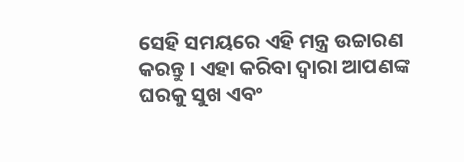ସେହି ସମୟରେ ଏହି ମନ୍ତ୍ର ଉଚ୍ଚାରଣ କରନ୍ତୁ । ଏହା କରିବା ଦ୍ଵାରା ଆପଣଙ୍କ ଘରକୁ ସୁଖ ଏବଂ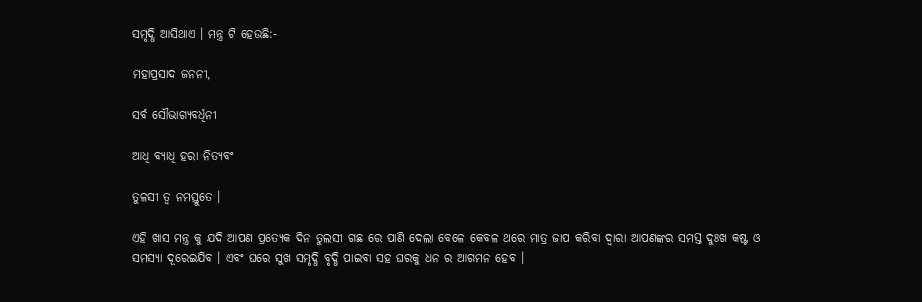ସମୃଦ୍ଧି ଆସିଥାଏ । ମନ୍ତ୍ର ଟି ହେଉଛି:-

ମହାପ୍ରସାଦ ଜନନୀ,

ସର୍ବ ସୌଭାଗ୍ୟବର୍ଧିନୀ

ଆଧି ବ୍ୟାଧି ହରା ନିତ୍ୟବଂ

ତୁଳସୀ ତ୍ଵ ନମସ୍ତୁତେ ।

ଏହି ଖାସ ମନ୍ତ୍ର କୁ ଯଦି ଆପଣ ପ୍ରତ୍ୟେକ ଦିନ ତୁଲସୀ ଗଛ ରେ ପାଣି ଦେଲା ବେଳେ କେବଳ ଥରେ ମାତ୍ର ଜାପ କରିବା ଦ୍ଵାରା ଆପଣଙ୍କର ସମସ୍ତ ଦୁଃଖ କଷ୍ଟ ଓ ସମସ୍ୟା ଦୂରେଇଯିବ । ଏବଂ ଘରେ ସୁଖ ସମୃଦ୍ଧି ବୃଦ୍ଧି ପାଇବା ସହ ଘରକୁ ଧନ ର ଆଗମନ ହେବ ।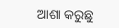ଆଶା କରୁଛୁ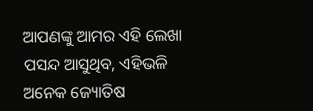ଆପଣଙ୍କୁ ଆମର ଏହି ଲେଖା ପସନ୍ଦ ଆସୁଥିବ, ଏହିଭଳି ଅନେକ ଜ୍ୟୋତିଷ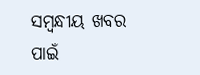ସମ୍ବନ୍ଧୀୟ ଖବର ପାଇଁ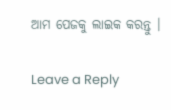ଆମ ପେଜକୁ ଲାଇକ କରନ୍ତୁ ।

Leave a Reply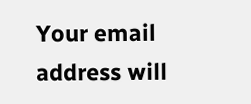Your email address will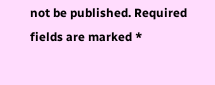not be published. Required fields are marked *